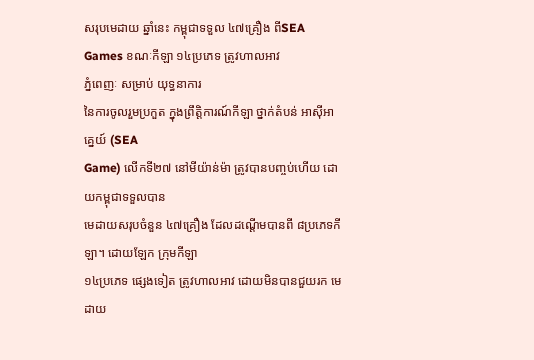សរុបមេដាយ ឆ្នាំនេះ កម្ពុជាទទួល ៤៧គ្រឿង ពីSEA Games ខណៈកីឡា ១៤ប្រភេទ ត្រូវហាលអាវ
ភ្នំពេញៈ សម្រាប់ យុទ្ធនាការ
នៃការចូលរួមប្រកួត ក្នុងព្រឹត្តិការណ៍កីឡា ថ្នាក់តំបន់ អាស៊ីអាគ្នេយ៍ (SEA
Game) លើកទី២៧ នៅមីយ៉ាន់ម៉ា ត្រូវបានបញ្ចប់ហើយ ដោយកម្ពុជាទទួលបាន
មេដាយសរុបចំនួន ៤៧គ្រឿង ដែលដណ្ដើមបានពី ៨ប្រភេទកីឡា។ ដោយឡែក ក្រុមកីឡា
១៤ប្រភេទ ផ្សេងទៀត ត្រូវហាលអាវ ដោយមិនបានជួយរក មេដាយ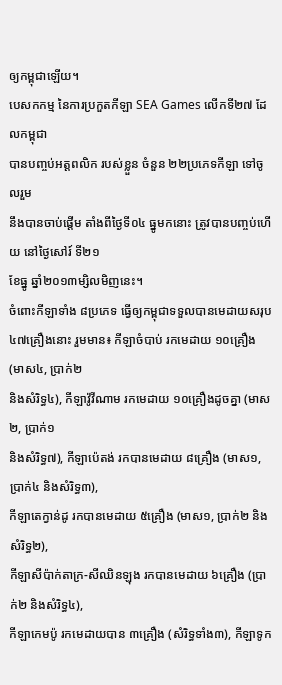ឲ្យកម្ពុជាឡើយ។
បេសកកម្ម នៃការប្រកួតកីឡា SEA Games លើកទី២៧ ដែលកម្ពុជា
បានបញ្ចប់អត្ដពលិក របស់ខ្លួន ចំនួន ២២ប្រភេទកីឡា ទៅចូលរួម
នឹងបានចាប់ផ្ដើម តាំងពីថ្ងៃទី០៤ ធ្នូមកនោះ ត្រូវបានបញ្ចប់ហើយ នៅថ្ងៃសៅរ៍ ទី២១
ខែធ្នូ ឆ្នាំ២០១៣ម្សិលមិញនេះ។
ចំពោះកីឡាទាំង ៨ប្រភេទ ធ្វើឲ្យកម្ពុជាទទួលបានមេដាយសរុប
៤៧គ្រឿងនោះ រួមមាន៖ កីឡាចំបាប់ រកមេដាយ ១០គ្រឿង (មាស៤, ប្រាក់២
និងសំរិទ្ធ៤), កីឡាវ៉ូវីណាម រកមេដាយ ១០គ្រឿងដូចគ្នា (មាស២, ប្រាក់១
និងសំរិទ្ធ៧), កីឡាប៉េតង់ រកបានមេដាយ ៨គ្រឿង (មាស១, ប្រាក់៤ និងសំរិទ្ធ៣),
កីឡាតេក្វាន់ដូ រកបានមេដាយ ៥គ្រឿង (មាស១, ប្រាក់២ និងសំរិទ្ធ២),
កីឡាសីប៉ាក់តាក្រ-សីឈិនឡុង រកបានមេដាយ ៦គ្រឿង (ប្រាក់២ និងសំរិទ្ធ៤),
កីឡាកេមប៉ូ រកមេដាយបាន ៣គ្រឿង (សំរិទ្ធទាំង៣), កីឡាទូក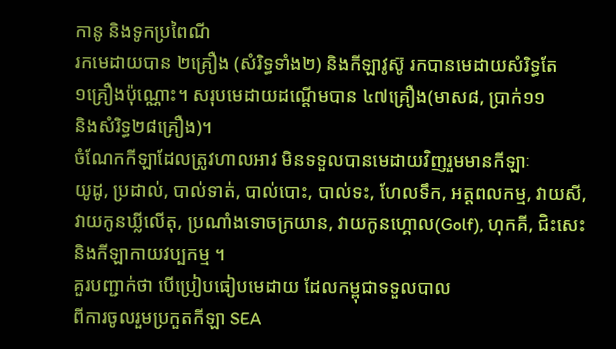កានូ និងទូកប្រពៃណី
រកមេដាយបាន ២គ្រឿង (សំរិទ្ធទាំង២) និងកីឡាវូស៊ូ រកបានមេដាយសំរិទ្ធតែ
១គ្រឿងប៉ុណ្ណោះ។ សរុបមេដាយដណ្ដើមបាន ៤៧គ្រឿង(មាស៨, ប្រាក់១១
និងសំរិទ្ធ២៨គ្រឿង)។
ចំណែកកីឡាដែលត្រូវហាលអាវ មិនទទួលបានមេដាយវិញរួមមានកីឡាៈ
យូដូ, ប្រដាល់, បាល់ទាត់, បាល់បោះ, បាល់ទះ, ហែលទឹក, អត្តពលកម្ម, វាយសី,
វាយកូនឃ្លីលើតុ, ប្រណាំងទោចក្រយាន, វាយកូនហ្គោល(Golf), ហុកគី, ជិះសេះ
និងកីឡាកាយវប្បកម្ម ។
គួរបញ្ជាក់ថា បើប្រៀបធៀបមេដាយ ដែលកម្ពុជាទទួលបាល
ពីការចូលរួមប្រកួតកីឡា SEA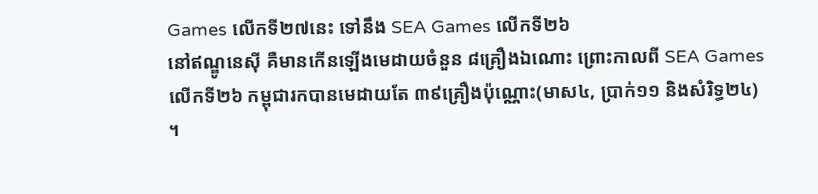Games លើកទី២៧នេះ ទៅនឹង SEA Games លើកទី២៦
នៅឥណ្ឌូនេស៊ី គឺមានកើនឡើងមេដាយចំនួន ៨គ្រឿងឯណោះ ព្រោះកាលពី SEA Games
លើកទី២៦ កម្ពុជារកបានមេដាយតែ ៣៩គ្រឿងប៉ុណ្ណោះ(មាស៤, ប្រាក់១១ និងសំរិទ្ធ២៤)
។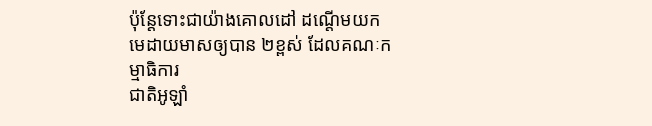ប៉ុន្ដែទោះជាយ៉ាងគោលដៅ ដណ្ដើមយកមេដាយមាសឲ្យបាន ២ខ្ពស់ ដែលគណៈកម្មាធិការ
ជាតិអូឡាំ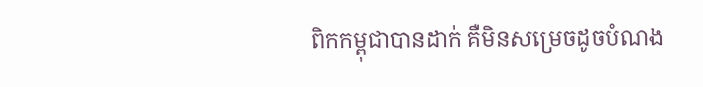ពិកកម្ពុជាបានដាក់ គឺមិនសម្រេចដូចបំណង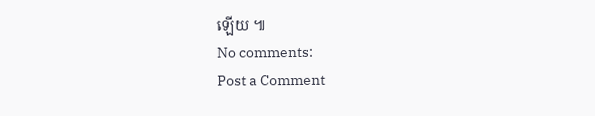ឡើយ ៕
No comments:
Post a Comment